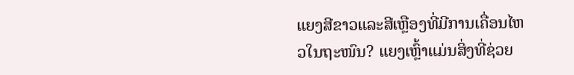ແຍງສີຂາວແລະສີເຫຼືອງທີ່ມີການເຄື່ອນໄຫວໃນຖະໜົນ? ແຍງເຫຼົ້າແມ່ນສິ່ງທີ່ຊ່ວຍ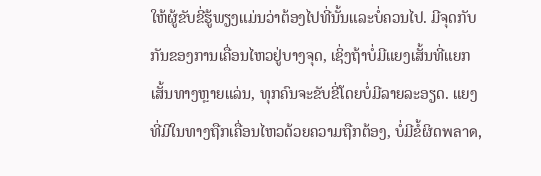ໃຫ້ຜູ້ຂັບຂີ່ຮູ້ພຽງແມ່ນວ່າຕ້ອງໄປທີ່ນັ້ນແລະບໍ່ຄວນໄປ. ມີຈຸດກັບກັນຂອງການເຄື່ອນໄຫວຢູ່ບາງຈຸດ, ເຊິ່ງຖ້າບໍ່ມີແຍງເສັ້ນທີ່ແຍກເສັ້ນທາງຫຼາຍແລ່ນ, ທຸກຄົນຈະຂັບຂີ່ໂດຍບໍ່ມີລາຍລະອຽດ. ແຍງທີ່ມີໃນທາງຖືກເຄື່ອນໄຫວດ້ວຍຄວາມຖືກຕ້ອງ, ບໍ່ມີຂໍ້ຜິດพลาด,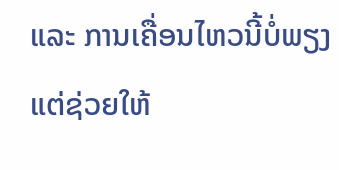ແລະ ການເຄື່ອນໄຫວນີ້ບໍ່ພຽງແຕ່ຊ່ວຍໃຫ້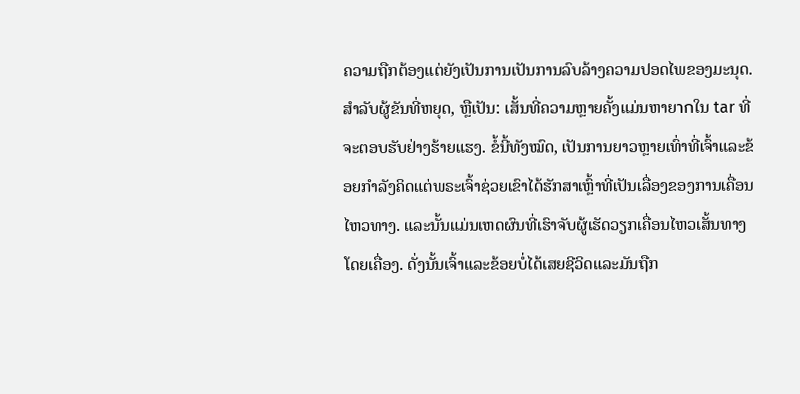ຄວາມຖືກຕ້ອງແຕ່ຍັງເປັນການເປັນການລົບລ້າງຄວາມປອດໄພຂອງມະນຸດ.
ສຳລັບຜູ້ຂັນທີ່ຫຍຸດ, ຫຼືເປັນ: ເສັ້ນທີ່ຄວາມຫຼາຍຄັ້ງແມ່ນຫາຍากໃນ tar ທີ່ຈະຕອບຮັບຢ່າງຮ້າຍແຮງ. ຂໍ້ນີ້ທັງໝົດ, ເປັນການຍາວຫຼາຍເທົ່າທີ່ເຈົ້າແລະຂ້ອຍກຳລັງຄິດແຕ່ພຣະເຈົ້າຊ່ວຍເຂົາໄດ້ຮັກສາເຫຼົ້າທີ່ເປັນເລື່ອງຂອງການເຄື່ອນໄຫວທາງ. ແລະນັ້ນແມ່ນເຫດຜົນທີ່ເຮົາຈັບຜູ້ເຮັດວຽກເຄື່ອນໄຫວເສັ້ນທາງໂດຍເຄື່ອງ. ດັ່ງນັ້ນເຈົ້າແລະຂ້ອຍບໍ່ໄດ້ເສຍຊີວິດແລະມັນຖືກ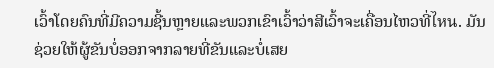ເວົ້າໂດຍຄົນທີ່ມີຄວາມຊີ້ນຫຼາຍແລະພວກເຂົາເວົ້າວ່າສີເວົ້າຈະເຄື່ອນໄຫວທີ່ไหน. ມັນຊ່ວຍໃຫ້ຜູ້ຂັນບໍ່ອອກຈາກລາຍທີ່ຂັນແລະບໍ່ເສຍ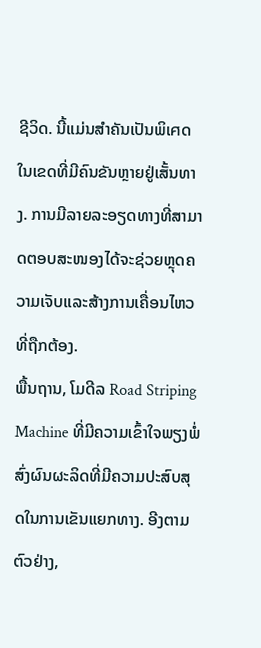ຊີວິດ. ນີ້ແມ່ນສຳຄັນເປັນພິเศດໃນເຂດທີ່ມີຄົນຂັນຫຼາຍຢູ່ເສັ້ນທາງ. ການມີລາຍລະອຽດທາງທີ່ສາມາດຕອບສະໜອງໄດ້ຈະຊ່ວຍຫຼຸດຄວາມເຈັບແລະສ້າງການເຄື່ອນໄຫວທີ່ຖືກຕ້ອງ.
ພື້ນຖານ, ໂມດີລ Road Striping Machine ທີ່ມີຄວາມເຂົ້າໃຈພຽງພໍ່ສົ່ງຜົນຜະລິດທີ່ມີຄວາມປະສົບສຸດໃນການເຂັນແຍກທາງ. ອີງຕາມຕົວຢ່າງ,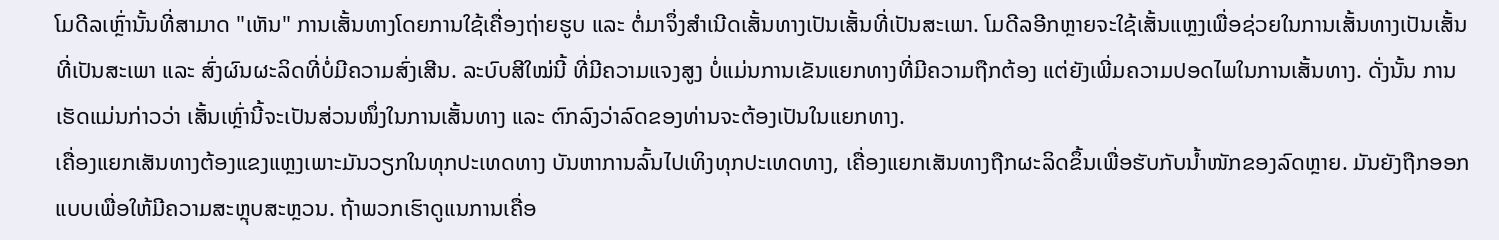ໂມດີລເຫຼົ່ານັ້ນທີ່ສາມາດ "ເຫັນ" ການເສັ້ນທາງໂດຍການໃຊ້ເຄື່ອງຖ່າຍຮູບ ແລະ ຕໍ່ມາຈຶ່ງສຳເນີດເສັ້ນທາງເປັນເສັ້ນທີ່ເປັນສະເພາ. ໂມດີລອີກຫຼາຍຈະໃຊ້ເສັ້ນແຫຼງເພື່ອຊ່ວຍໃນການເສັ້ນທາງເປັນເສັ້ນທີ່ເປັນສະເພາ ແລະ ສົ່ງຜົນຜະລິດທີ່ບໍ່ມີຄວາມສົ່ງເສີນ. ລະບົບສີໃໝ່ນີ້ ທີ່ມີຄວາມແຈງສູງ ບໍ່ແມ່ນການເຂັນແຍກທາງທີ່ມີຄວາມຖືກຕ້ອງ ແຕ່ຍັງເພີ່ມຄວາມປອດໄພໃນການເສັ້ນທາງ. ດັ່ງນັ້ນ ການເຮັດແມ່ນກ່າວວ່າ ເສັ້ນເຫຼົ່ານີ້ຈະເປັນສ່ວນໜຶ່ງໃນການເສັ້ນທາງ ແລະ ຕົກລົງວ່າລົດຂອງທ່ານຈະຕ້ອງເປັນໃນແຍກທາງ.
ເຄື່ອງແຍກເສັນທາງຕ້ອງແຂງແຫຼງເພາະມັນວຽກໃນທຸກປະເທດທາງ ບັນຫາການລົ້ນໄປເທິງທຸກປະເທດທາງ, ເຄື່ອງແຍກເສັນທາງຖືກຜະລິດຂຶ້ນເພື່ອຮັບກັບນ້ຳໜັກຂອງລົດຫຼາຍ. ມັນຍັງຖືກອອກແບບເພື່ອໃຫ້ມີຄວາມສະຫຼຸບສະຫຼວນ. ຖ້າພວກເຮົາດູແນການເຄື່ອ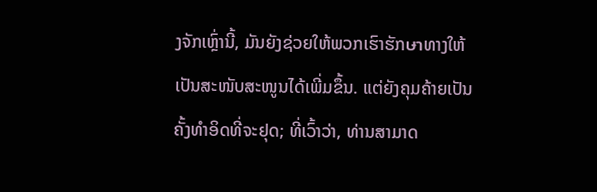ງຈັກເຫຼົ່ານີ້, ມັນຍັງຊ່ວຍໃຫ້ພວກເຮົາຮັກษาທາງໃຫ້ເປັນສະໜັບສະໜູນໄດ້ເພີ່ມຂຶ້ນ. ແຕ່ຍັງຄຸມຄ້າຍເປັນຄັ້ງທຳອິດທີ່ຈະຢຸດ; ທີ່ເວົ້າວ່າ, ທ່ານສາມາດ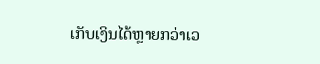ເກັບເງິນໄດ້ຫຼາຍກວ່າເວ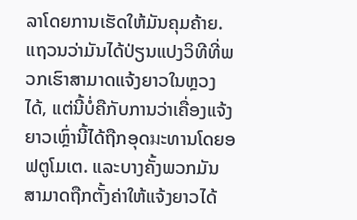ລາໂດຍການເຮັດໃຫ້ມັນຄຸມຄ້າຍ.
ແຖວນວ່າມັນໄດ້ປ່ຽນແປງວິທີທີ່ພວກເຮົາສາມາດແຈ້ງຍາວໃນຫຼວງໄດ້, ແຕ່ນີ້ບໍ່ຄືກັບການວ່າເຄື່ອງແຈ້ງຍາວເຫຼົ່ານີ້ໄດ້ຖືກອຸດมະທານໂດຍອຟຕູໂມເຕ. ແລະບາງຄັ້ງພວກມັນສາມາດຖືກຕັ້ງຄ່າໃຫ້ແຈ້ງຍາວໄດ້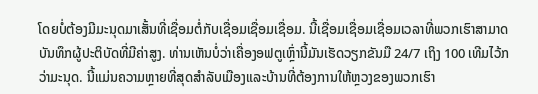ໂດຍບໍ່ຕ້ອງມີມະນຸດມາເສັ້ນທີ່ເຊື່ອມຕໍ່ກັບເຊື່ອມເຊື່ອມເຊື່ອມ. ນີ້ເຊື່ອມເຊື່ອມເຊື່ອມເວລາທີ່ພວກເຮົາສາມາດບັນທຶກຜູ້ປະຕິບັດທີ່ມີຄ່າສູງ. ທ່ານເຫັນບໍ່ວ່າເຄື່ອງອຟຕູເຫຼົ່ານີ້ມັນເຮັດວຽກຂັນມື 24/7 ເຖິງ 100 ເທີມໄວ້ກວ່າມະນຸດ. ນີ້ແມ່ນຄວາມຫຼາຍທີ່ສຸດສຳລັບເມືອງແລະບ້ານທີ່ຕ້ອງການໃຫ້ຫຼວງຂອງພວກເຮົາ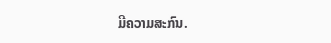ມີຄວາມສະກົນ.